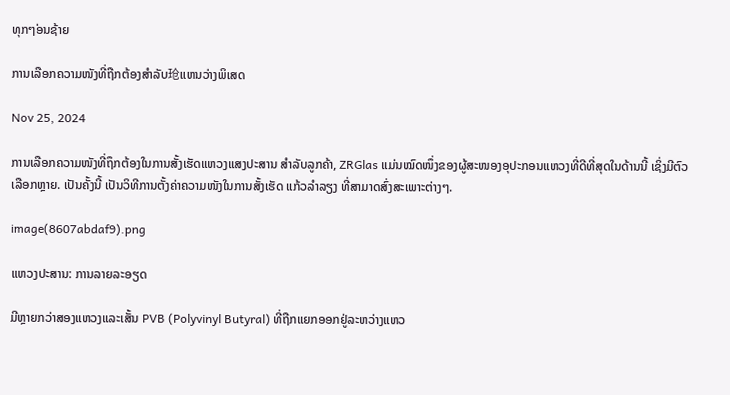ທຸກໆ່ອນຊ້າຍ

ການເລືອກຄວາມໜັງທີ່ຖືກຕ້ອງສຳລັບ玱ແຫນວ່າງພິເສດ

Nov 25, 2024

ການເລືອກຄວາມໜັງທີ່ຖຶກຕ້ອງໃນການສັ້ງເຮັດແຫວງແສງປະສານ ສຳລັບລູກຄ້າ, ZRGlas ແມ່ນໝົດໜຶ່ງຂອງຜູ້ສະໜອງອຸປະກອນແຫວງທີ່ດີທີ່ສຸດໃນດ້ານນີ້ ເຊິ່ງມີຕົວເລືອກຫຼາຍ. ເປັນຄັ້ງນີ້ ເປັນວິທີການຕັ້ງຄ່າຄວາມໜັງໃນການສັ້ງເຮັດ ແກ້ວລໍາລຽງ ທີ່ສາມາດສົ່ງສະເພາະຕ່າງໆ.

image(8607abdaf9).png

ແຫວງປະສານ: ການລາຍລະອຽດ

ມີຫຼາຍກວ່າສອງແຫວງແລະເສັ້ນ PVB (Polyvinyl Butyral) ທີ່ຖືກແຍກອອກຢູ່ລະຫວ່າງແຫວ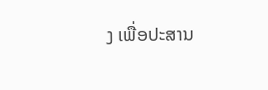ງ ເພື່ອປະສານ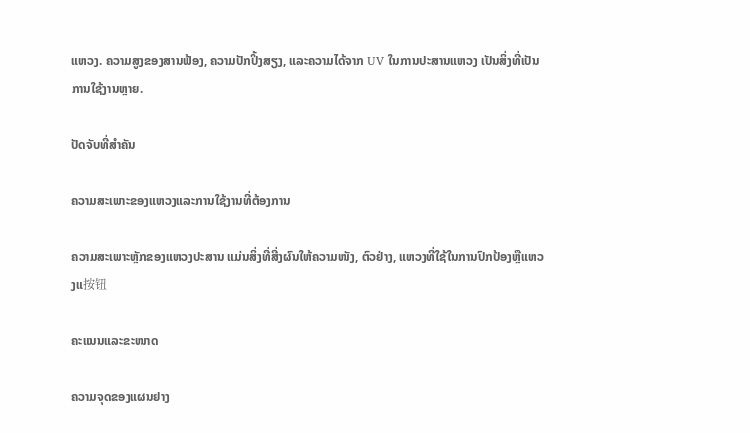ແຫວງ. ຄວາມສູງຂອງສານຟ້ອງ, ຄວາມປັກປິ້ງສຽງ, ແລະຄວາມໄດ້ຈາກ UV ໃນການປະສານແຫວງ ເປັນສິ່ງທີ່ເປັນການໃຊ້ງານຫຼາຍ.

ປັດຈັບທີ່ສຳຄັນ

ຄວາມສະເພາະຂອງແຫວງແລະການໃຊ້ງານທີ່ຕ້ອງການ

ຄວາມສະເພາະຫຼັກຂອງແຫວງປະສານ ແມ່ນສິ່ງທີ່ສີ່ງຜົນໃຫ້ຄວາມໜັງ, ຕົວຢ່າງ, ແຫວງທີ່ໃຊ້ໃນການປົກປ້ອງຫຼືແຫວງແ按钮

ຄະແນນແລະຂະໜາດ

ຄວາມຈຸດຂອງແຜນຢາງ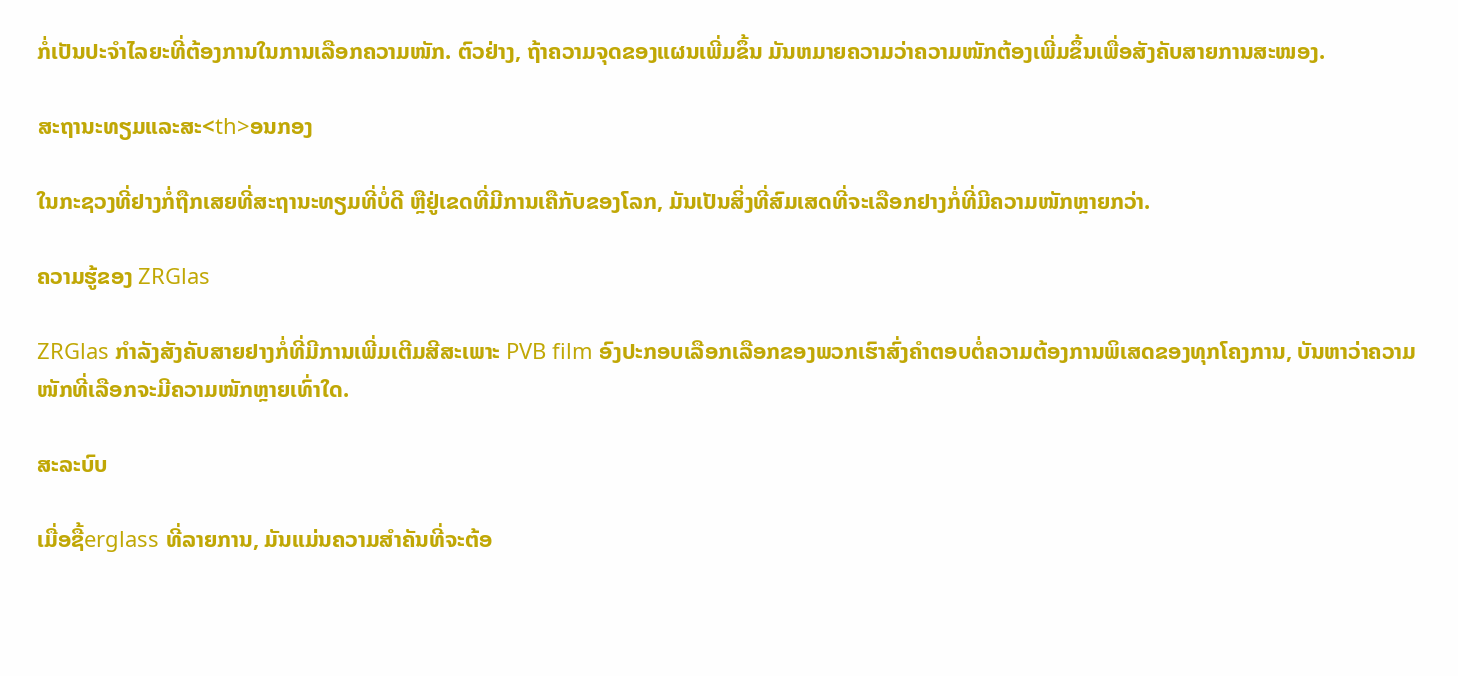ກໍ່ເປັນປະຈຳໄລຍະທີ່ຕ້ອງການໃນການເລືອກຄວາມໜັກ. ຕົວຢ່າງ, ຖ້າຄວາມຈຸດຂອງແຜນເພີ່ມຂຶ້ນ ມັນຫມາຍຄວາມວ່າຄວາມໜັກຕ້ອງເພີ່ມຂຶ້ນເພື່ອສັງຄັບສາຍການສະໜອງ.

ສະຖານະທຽມແລະສະ<th>ອນກອງ

ໃນກະຊວງທີ່ຢາງກໍ່ຖືກເສຍທີ່ສະຖານະທຽມທີ່ບໍ່ດີ ຫຼືຢູ່ເຂດທີ່ມີການເຄືກັບຂອງໂລກ, ມັນເປັນສິ່ງທີ່ສົມເສດທີ່ຈະເລືອກຢາງກໍ່ທີ່ມີຄວາມໜັກຫຼາຍກວ່າ.

ຄວາມຮູ້ຂອງ ZRGlas

ZRGlas ກຳລັງສັງຄັບສາຍຢາງກໍ່ທີ່ມີການເພີ່ມເຕີມສີສະເພາະ PVB film ອົງປະກອບເລືອກເລືອກຂອງພວກເຮົາສົ່ງຄຳຕອບຕໍ່ຄວາມຕ້ອງການພິເສດຂອງທຸກໂຄງການ, ບັນຫາວ່າຄວາມໜັກທີ່ເລືອກຈະມີຄວາມໜັກຫຼາຍເທົ່າໃດ.

ສະລະບົບ

ເມື່ອຊື້erglass ທີ່ລາຍການ, ມັນແມ່ນຄວາມສຳຄັນທີ່ຈະຕ້ອ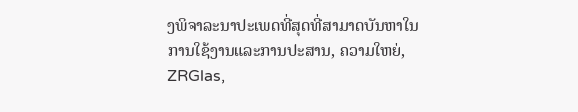ງພິຈາລະນາປະເພດທີ່ສຸດທີ່ສາມາດບັນຫາໃນການໃຊ້ງານແລະການປະສານ, ຄວາມໃຫຍ່, ZRGlas,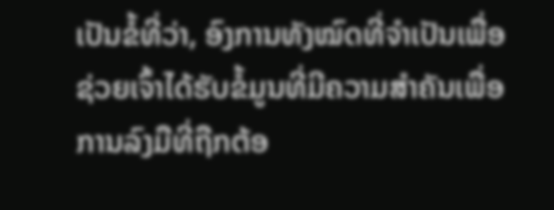ເປັນຂໍ້ທີ່ວ່າ, ອົງການທັງໝົດທີ່ຈຳເປັນເພື່ອຊ່ວຍເຈົ້າໄດ້ຮັບຂໍ້ມູນທີ່ມີຄວາມສຳຄັນເພື່ອການລົງມືທີ່ຖືກຕ້ອ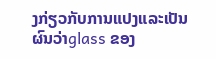ງກ່ຽວກັບການແປງແລະເປັນຜົນວ່າglass ຂອງ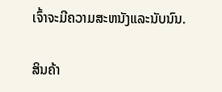ເຈົ້າຈະມີຄວາມສະຫນັງແລະນັບນົນ.

ສິນຄ້າ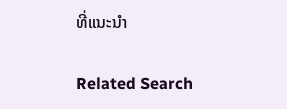ທີ່ແນະນຳ

Related Search